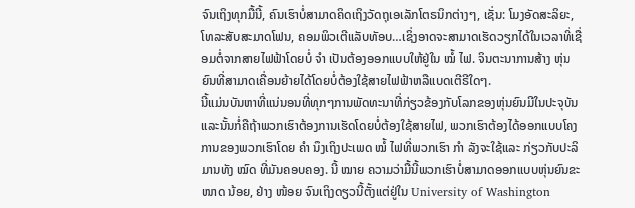ຈົນເຖິງທຸກມື້ນີ້, ຄົນເຮົາບໍ່ສາມາດຄິດເຖິງວັດຖຸເອເລັກໂຕຣນິກຕ່າງໆ, ເຊັ່ນ: ໂມງອັດສະລິຍະ, ໂທລະສັບສະມາດໂຟນ, ຄອມພິວເຕີແລັບທັອບ…ເຊິ່ງອາດຈະສາມາດເຮັດວຽກໄດ້ໃນເວລາທີ່ເຊື່ອມຕໍ່ຈາກສາຍໄຟຟ້າໂດຍບໍ່ ຈຳ ເປັນຕ້ອງອອກແບບໃຫ້ຢູ່ໃນ ໝໍ້ ໄຟ. ຈິນຕະນາການສ້າງ ຫຸ່ນຍົນທີ່ສາມາດເຄື່ອນຍ້າຍໄດ້ໂດຍບໍ່ຕ້ອງໃຊ້ສາຍໄຟຟ້າຫລືແບດເຕີຣີໃດໆ.
ນີ້ແມ່ນບັນຫາທີ່ແນ່ນອນທີ່ທຸກໆການພັດທະນາທີ່ກ່ຽວຂ້ອງກັບໂລກຂອງຫຸ່ນຍົນມີໃນປະຈຸບັນແລະນັ້ນກໍ່ຄືຖ້າພວກເຮົາຕ້ອງການເຮັດໂດຍບໍ່ຕ້ອງໃຊ້ສາຍໄຟ, ພວກເຮົາຕ້ອງໄດ້ອອກແບບໂຄງການຂອງພວກເຮົາໂດຍ ຄຳ ນຶງເຖິງປະເພດ ໝໍ້ ໄຟທີ່ພວກເຮົາ ກຳ ລັງຈະໃຊ້ແລະ ກ່ຽວກັບປະລິມານທັງ ໝົດ ທີ່ມັນຄອບຄອງ. ນີ້ ໝາຍ ຄວາມວ່າມື້ນີ້ພວກເຮົາບໍ່ສາມາດອອກແບບຫຸ່ນຍົນຂະ ໜາດ ນ້ອຍ, ຢ່າງ ໜ້ອຍ ຈົນເຖິງດຽວນີ້ຕັ້ງແຕ່ຢູ່ໃນ University of Washington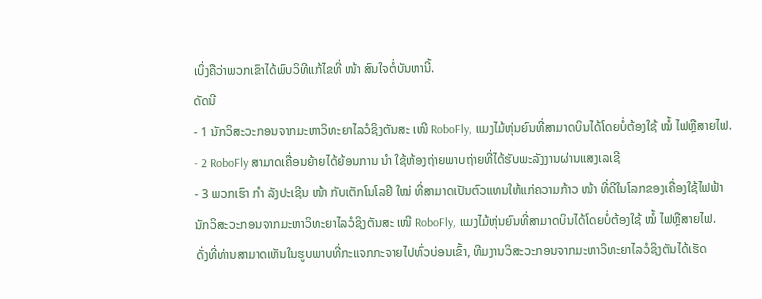ເບິ່ງຄືວ່າພວກເຂົາໄດ້ພົບວິທີແກ້ໄຂທີ່ ໜ້າ ສົນໃຈຕໍ່ບັນຫານີ້.
ດັດນີ
- 1 ນັກວິສະວະກອນຈາກມະຫາວິທະຍາໄລວໍຊິງຕັນສະ ເໜີ RoboFly, ແມງໄມ້ຫຸ່ນຍົນທີ່ສາມາດບິນໄດ້ໂດຍບໍ່ຕ້ອງໃຊ້ ໝໍ້ ໄຟຫຼືສາຍໄຟ.
- 2 RoboFly ສາມາດເຄື່ອນຍ້າຍໄດ້ຍ້ອນການ ນຳ ໃຊ້ຫ້ອງຖ່າຍພາບຖ່າຍທີ່ໄດ້ຮັບພະລັງງານຜ່ານແສງເລເຊີ
- 3 ພວກເຮົາ ກຳ ລັງປະເຊີນ ໜ້າ ກັບເຕັກໂນໂລຢີ ໃໝ່ ທີ່ສາມາດເປັນຕົວແທນໃຫ້ແກ່ຄວາມກ້າວ ໜ້າ ທີ່ດີໃນໂລກຂອງເຄື່ອງໃຊ້ໄຟຟ້າ
ນັກວິສະວະກອນຈາກມະຫາວິທະຍາໄລວໍຊິງຕັນສະ ເໜີ RoboFly, ແມງໄມ້ຫຸ່ນຍົນທີ່ສາມາດບິນໄດ້ໂດຍບໍ່ຕ້ອງໃຊ້ ໝໍ້ ໄຟຫຼືສາຍໄຟ.
ດັ່ງທີ່ທ່ານສາມາດເຫັນໃນຮູບພາບທີ່ກະແຈກກະຈາຍໄປທົ່ວບ່ອນເຂົ້າ, ທີມງານວິສະວະກອນຈາກມະຫາວິທະຍາໄລວໍຊິງຕັນໄດ້ເຮັດ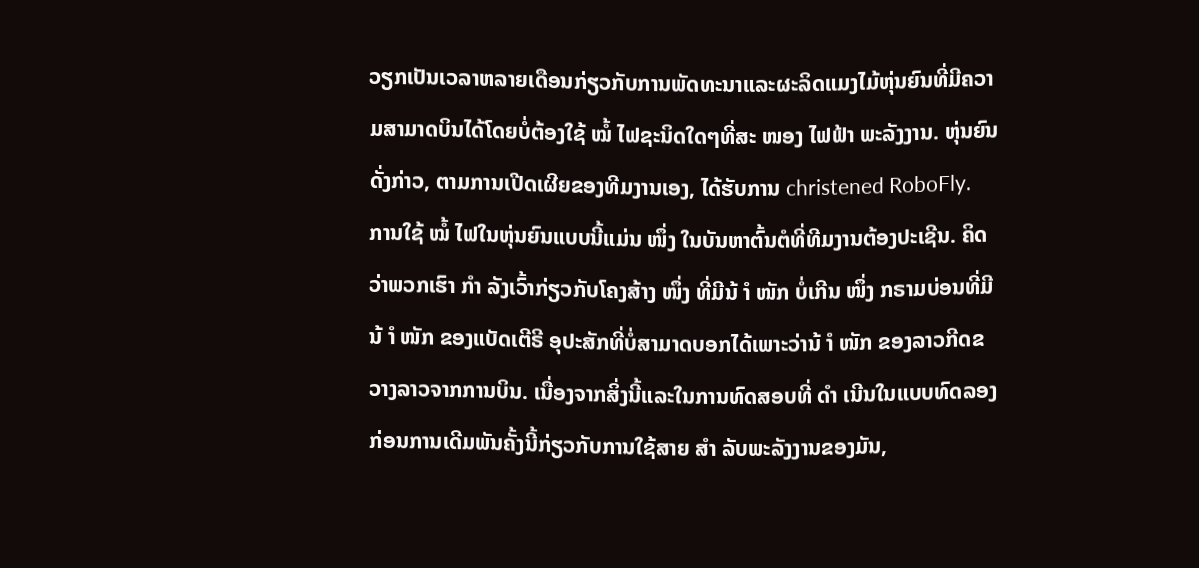ວຽກເປັນເວລາຫລາຍເດືອນກ່ຽວກັບການພັດທະນາແລະຜະລິດແມງໄມ້ຫຸ່ນຍົນທີ່ມີຄວາມສາມາດບິນໄດ້ໂດຍບໍ່ຕ້ອງໃຊ້ ໝໍ້ ໄຟຊະນິດໃດໆທີ່ສະ ໜອງ ໄຟຟ້າ ພະລັງງານ. ຫຸ່ນຍົນດັ່ງກ່າວ, ຕາມການເປີດເຜີຍຂອງທີມງານເອງ, ໄດ້ຮັບການ christened RoboFly.
ການໃຊ້ ໝໍ້ ໄຟໃນຫຸ່ນຍົນແບບນີ້ແມ່ນ ໜຶ່ງ ໃນບັນຫາຕົ້ນຕໍທີ່ທີມງານຕ້ອງປະເຊີນ. ຄິດວ່າພວກເຮົາ ກຳ ລັງເວົ້າກ່ຽວກັບໂຄງສ້າງ ໜຶ່ງ ທີ່ມີນ້ ຳ ໜັກ ບໍ່ເກີນ ໜຶ່ງ ກຣາມບ່ອນທີ່ມີນ້ ຳ ໜັກ ຂອງແບັດເຕີຣີ ອຸປະສັກທີ່ບໍ່ສາມາດບອກໄດ້ເພາະວ່ານ້ ຳ ໜັກ ຂອງລາວກີດຂວາງລາວຈາກການບິນ. ເນື່ອງຈາກສິ່ງນີ້ແລະໃນການທົດສອບທີ່ ດຳ ເນີນໃນແບບທົດລອງກ່ອນການເດີມພັນຄັ້ງນີ້ກ່ຽວກັບການໃຊ້ສາຍ ສຳ ລັບພະລັງງານຂອງມັນ,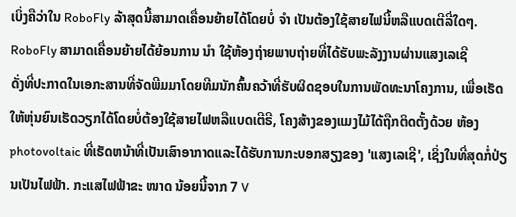ເບິ່ງຄືວ່າໃນ RoboFly ລ້າສຸດນີ້ສາມາດເຄື່ອນຍ້າຍໄດ້ໂດຍບໍ່ ຈຳ ເປັນຕ້ອງໃຊ້ສາຍໄຟນີ້ຫລືແບດເຕີລີ່ໃດໆ.
RoboFly ສາມາດເຄື່ອນຍ້າຍໄດ້ຍ້ອນການ ນຳ ໃຊ້ຫ້ອງຖ່າຍພາບຖ່າຍທີ່ໄດ້ຮັບພະລັງງານຜ່ານແສງເລເຊີ
ດັ່ງທີ່ປະກາດໃນເອກະສານທີ່ຈັດພີມມາໂດຍທີມນັກຄົ້ນຄວ້າທີ່ຮັບຜິດຊອບໃນການພັດທະນາໂຄງການ, ເພື່ອເຮັດໃຫ້ຫຸ່ນຍົນເຮັດວຽກໄດ້ໂດຍບໍ່ຕ້ອງໃຊ້ສາຍໄຟຫລືແບດເຕີຣີ, ໂຄງສ້າງຂອງແມງໄມ້ໄດ້ຖືກຕິດຕັ້ງດ້ວຍ ຫ້ອງ photovoltaic ທີ່ເຮັດຫນ້າທີ່ເປັນເສົາອາກາດແລະໄດ້ຮັບການກະບອກສຽງຂອງ 'ແສງເລເຊີ', ເຊິ່ງໃນທີ່ສຸດກໍ່ປ່ຽນເປັນໄຟຟ້າ. ກະແສໄຟຟ້າຂະ ໜາດ ນ້ອຍນີ້ຈາກ 7 V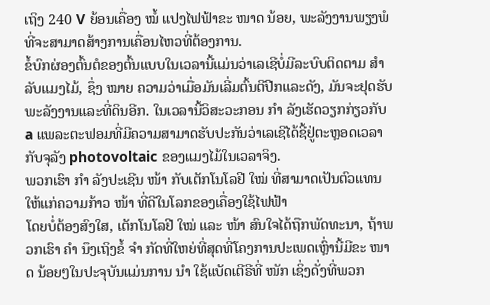ເຖິງ 240 V ຍ້ອນເຄື່ອງ ໝໍ້ ແປງໄຟຟ້າຂະ ໜາດ ນ້ອຍ, ພະລັງງານພຽງພໍທີ່ຈະສາມາດສ້າງການເຄື່ອນໄຫວທີ່ຕ້ອງການ.
ຂໍ້ບົກຜ່ອງຕົ້ນຕໍຂອງຕົ້ນແບບໃນເວລານີ້ແມ່ນວ່າເລເຊີບໍ່ມີລະບົບຕິດຕາມ ສຳ ລັບແມງໄມ້, ຊຶ່ງ ໝາຍ ຄວາມວ່າເມື່ອມັນເລີ່ມຕົ້ນຕີປີກແລະດັງ, ມັນຈະຢຸດຮັບພະລັງງານແລະທີ່ດິນອີກ. ໃນເວລານີ້ວິສະວະກອນ ກຳ ລັງເຮັດວຽກກ່ຽວກັບ a ແພລະຕະຟອມທີ່ມີຄວາມສາມາດຮັບປະກັນວ່າເລເຊີໄດ້ຊີ້ຢູ່ຕະຫຼອດເວລາກັບຈຸລັງ photovoltaic ຂອງແມງໄມ້ໃນເວລາຈິງ.
ພວກເຮົາ ກຳ ລັງປະເຊີນ ໜ້າ ກັບເຕັກໂນໂລຢີ ໃໝ່ ທີ່ສາມາດເປັນຕົວແທນໃຫ້ແກ່ຄວາມກ້າວ ໜ້າ ທີ່ດີໃນໂລກຂອງເຄື່ອງໃຊ້ໄຟຟ້າ
ໂດຍບໍ່ຕ້ອງສົງໃສ, ເຕັກໂນໂລຢີ ໃໝ່ ແລະ ໜ້າ ສົນໃຈໄດ້ຖືກພັດທະນາ, ຖ້າພວກເຮົາ ຄຳ ນຶງເຖິງຂໍ້ ຈຳ ກັດທີ່ໃຫຍ່ທີ່ສຸດທີ່ໂຄງການປະເພດເຫຼົ່ານີ້ມີຂະ ໜາດ ນ້ອຍໆໃນປະຈຸບັນແມ່ນການ ນຳ ໃຊ້ແບັດເຕີຣີທີ່ ໜັກ ເຊິ່ງດັ່ງທີ່ພວກ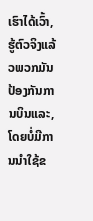ເຮົາໄດ້ເວົ້າ, ຮູ້ຕົວຈິງແລ້ວພວກມັນປ້ອງກັນການບິນແລະ, ໂດຍບໍ່ມີການນໍາໃຊ້ຂ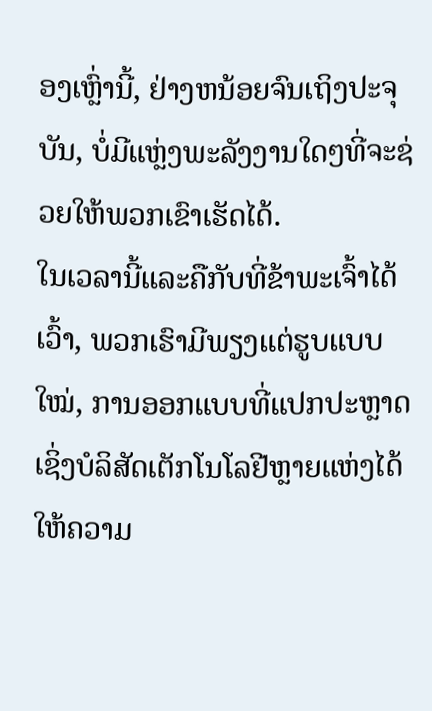ອງເຫຼົ່ານີ້, ຢ່າງຫນ້ອຍຈົນເຖິງປະຈຸບັນ, ບໍ່ມີແຫຼ່ງພະລັງງານໃດໆທີ່ຈະຊ່ວຍໃຫ້ພວກເຂົາເຮັດໄດ້.
ໃນເວລານີ້ແລະຄືກັບທີ່ຂ້າພະເຈົ້າໄດ້ເວົ້າ, ພວກເຮົາມີພຽງແຕ່ຮູບແບບ ໃໝ່, ການອອກແບບທີ່ແປກປະຫຼາດເຊິ່ງບໍລິສັດເຕັກໂນໂລຢີຫຼາຍແຫ່ງໄດ້ໃຫ້ຄວາມ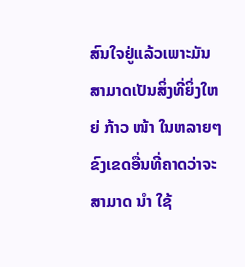ສົນໃຈຢູ່ແລ້ວເພາະມັນສາມາດເປັນສິ່ງທີ່ຍິ່ງໃຫຍ່ ກ້າວ ໜ້າ ໃນຫລາຍໆຂົງເຂດອື່ນທີ່ຄາດວ່າຈະສາມາດ ນຳ ໃຊ້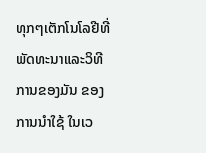ທຸກໆເຕັກໂນໂລຢີທີ່ພັດທະນາແລະວິທີການຂອງມັນ ຂອງການນໍາໃຊ້ ໃນເວ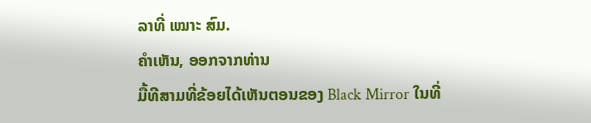ລາທີ່ ເໝາະ ສົມ.
ຄໍາເຫັນ, ອອກຈາກທ່ານ
ມື້ທີສາມທີ່ຂ້ອຍໄດ້ເຫັນຕອນຂອງ Black Mirror ໃນທີ່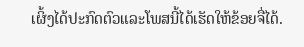ເຜິ້ງໄດ້ປະກົດຕົວແລະໂພສນີ້ໄດ້ເຮັດໃຫ້ຂ້ອຍຈື່ໄດ້.